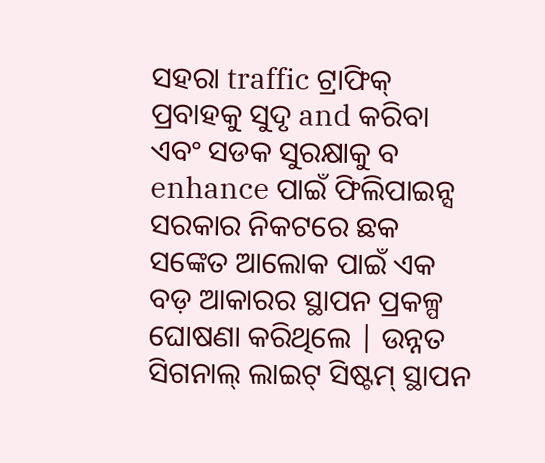ସହରା traffic ଟ୍ରାଫିକ୍ ପ୍ରବାହକୁ ସୁଦୃ and କରିବା ଏବଂ ସଡକ ସୁରକ୍ଷାକୁ ବ enhance ପାଇଁ ଫିଲିପାଇନ୍ସ ସରକାର ନିକଟରେ ଛକ ସଙ୍କେତ ଆଲୋକ ପାଇଁ ଏକ ବଡ଼ ଆକାରର ସ୍ଥାପନ ପ୍ରକଳ୍ପ ଘୋଷଣା କରିଥିଲେ | ଉନ୍ନତ ସିଗନାଲ୍ ଲାଇଟ୍ ସିଷ୍ଟମ୍ ସ୍ଥାପନ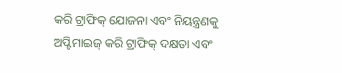କରି ଟ୍ରାଫିକ୍ ଯୋଜନା ଏବଂ ନିୟନ୍ତ୍ରଣକୁ ଅପ୍ଟିମାଇଜ୍ କରି ଟ୍ରାଫିକ୍ ଦକ୍ଷତା ଏବଂ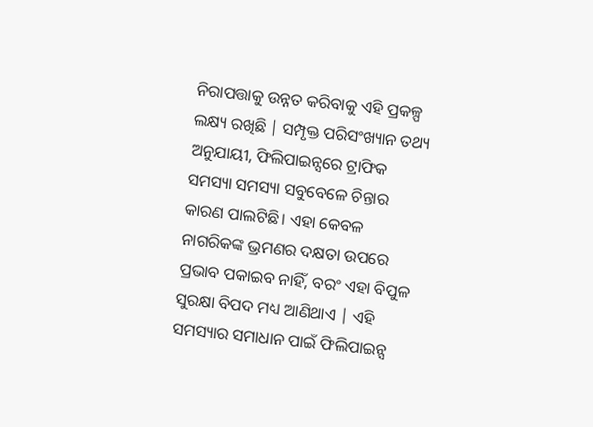ନିରାପତ୍ତାକୁ ଉନ୍ନତ କରିବାକୁ ଏହି ପ୍ରକଳ୍ପ ଲକ୍ଷ୍ୟ ରଖିଛି | ସମ୍ପୃକ୍ତ ପରିସଂଖ୍ୟାନ ତଥ୍ୟ ଅନୁଯାୟୀ, ଫିଲିପାଇନ୍ସରେ ଟ୍ରାଫିକ ସମସ୍ୟା ସମସ୍ୟା ସବୁବେଳେ ଚିନ୍ତାର କାରଣ ପାଲଟିଛି। ଏହା କେବଳ ନାଗରିକଙ୍କ ଭ୍ରମଣର ଦକ୍ଷତା ଉପରେ ପ୍ରଭାବ ପକାଇବ ନାହିଁ, ବରଂ ଏହା ବିପୁଳ ସୁରକ୍ଷା ବିପଦ ମଧ୍ୟ ଆଣିଥାଏ | ଏହି ସମସ୍ୟାର ସମାଧାନ ପାଇଁ ଫିଲିପାଇନ୍ସ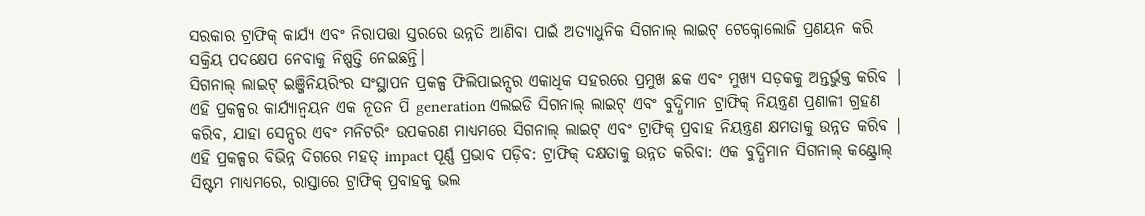ସରକାର ଟ୍ରାଫିକ୍ କାର୍ଯ୍ୟ ଏବଂ ନିରାପତ୍ତା ସ୍ତରରେ ଉନ୍ନତି ଆଣିବା ପାଇଁ ଅତ୍ୟାଧୁନିକ ସିଗନାଲ୍ ଲାଇଟ୍ ଟେକ୍ନୋଲୋଜି ପ୍ରଣୟନ କରି ସକ୍ରିୟ ପଦକ୍ଷେପ ନେବାକୁ ନିଷ୍ପତ୍ତି ନେଇଛନ୍ତି।
ସିଗନାଲ୍ ଲାଇଟ୍ ଇଞ୍ଜିନିୟରିଂର ସଂସ୍ଥାପନ ପ୍ରକଳ୍ପ ଫିଲିପାଇନ୍ସର ଏକାଧିକ ସହରରେ ପ୍ରମୁଖ ଛକ ଏବଂ ମୁଖ୍ୟ ସଡ଼କକୁ ଅନ୍ତର୍ଭୁକ୍ତ କରିବ | ଏହି ପ୍ରକଳ୍ପର କାର୍ଯ୍ୟାନ୍ୱୟନ ଏକ ନୂତନ ପି generation ଏଲଇଡି ସିଗନାଲ୍ ଲାଇଟ୍ ଏବଂ ବୁଦ୍ଧିମାନ ଟ୍ରାଫିକ୍ ନିୟନ୍ତ୍ରଣ ପ୍ରଣାଳୀ ଗ୍ରହଣ କରିବ, ଯାହା ସେନ୍ସର ଏବଂ ମନିଟରିଂ ଉପକରଣ ମାଧ୍ୟମରେ ସିଗନାଲ୍ ଲାଇଟ୍ ଏବଂ ଟ୍ରାଫିକ୍ ପ୍ରବାହ ନିୟନ୍ତ୍ରଣ କ୍ଷମତାକୁ ଉନ୍ନତ କରିବ | ଏହି ପ୍ରକଳ୍ପର ବିଭିନ୍ନ ଦିଗରେ ମହତ୍ impact ପୂର୍ଣ୍ଣ ପ୍ରଭାବ ପଡ଼ିବ: ଟ୍ରାଫିକ୍ ଦକ୍ଷତାକୁ ଉନ୍ନତ କରିବା: ଏକ ବୁଦ୍ଧିମାନ ସିଗନାଲ୍ କଣ୍ଟ୍ରୋଲ୍ ସିଷ୍ଟମ ମାଧ୍ୟମରେ, ରାସ୍ତାରେ ଟ୍ରାଫିକ୍ ପ୍ରବାହକୁ ଭଲ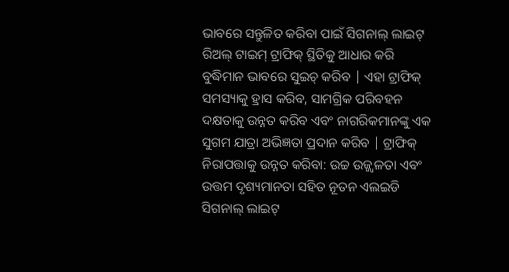ଭାବରେ ସନ୍ତୁଳିତ କରିବା ପାଇଁ ସିଗନାଲ୍ ଲାଇଟ୍ ରିଅଲ୍ ଟାଇମ୍ ଟ୍ରାଫିକ୍ ସ୍ଥିତିକୁ ଆଧାର କରି ବୁଦ୍ଧିମାନ ଭାବରେ ସୁଇଚ୍ କରିବ | ଏହା ଟ୍ରାଫିକ୍ ସମସ୍ୟାକୁ ହ୍ରାସ କରିବ, ସାମଗ୍ରିକ ପରିବହନ ଦକ୍ଷତାକୁ ଉନ୍ନତ କରିବ ଏବଂ ନାଗରିକମାନଙ୍କୁ ଏକ ସୁଗମ ଯାତ୍ରା ଅଭିଜ୍ଞତା ପ୍ରଦାନ କରିବ | ଟ୍ରାଫିକ୍ ନିରାପତ୍ତାକୁ ଉନ୍ନତ କରିବା: ଉଚ୍ଚ ଉଜ୍ଜ୍ୱଳତା ଏବଂ ଉତ୍ତମ ଦୃଶ୍ୟମାନତା ସହିତ ନୂତନ ଏଲଇଡି ସିଗନାଲ୍ ଲାଇଟ୍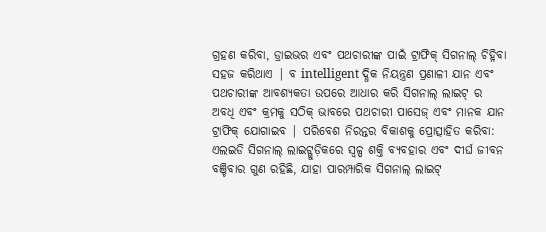ଗ୍ରହଣ କରିବା, ଡ୍ରାଇଭର ଏବଂ ପଥଚାରୀଙ୍କ ପାଇଁ ଟ୍ରାଫିକ୍ ସିଗନାଲ୍ ଚିହ୍ନିବା ସହଜ କରିଥାଏ | ବ intelligent ଦ୍ଧିକ ନିୟନ୍ତ୍ରଣ ପ୍ରଣାଳୀ ଯାନ ଏବଂ ପଥଚାରୀଙ୍କ ଆବଶ୍ୟକତା ଉପରେ ଆଧାର କରି ସିଗନାଲ୍ ଲାଇଟ୍ ର ଅବଧି ଏବଂ କ୍ରମକୁ ସଠିକ୍ ଭାବରେ ପଥଚାରୀ ପାସେଜ୍ ଏବଂ ମାନକ ଯାନ ଟ୍ରାଫିକ୍ ଯୋଗାଇବ | ପରିବେଶ ନିରନ୍ତର ବିକାଶକୁ ପ୍ରୋତ୍ସାହିତ କରିବା: ଏଲଇଡି ସିଗନାଲ୍ ଲାଇଟ୍ଗୁଡ଼ିକରେ ସ୍ୱଳ୍ପ ଶକ୍ତି ବ୍ୟବହାର ଏବଂ ଦୀର୍ଘ ଜୀବନ ବଞ୍ଚିବାର ଗୁଣ ରହିଛି, ଯାହା ପାରମ୍ପାରିକ ସିଗନାଲ୍ ଲାଇଟ୍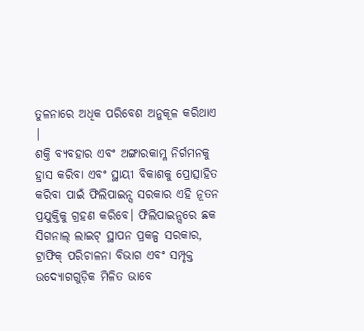ତୁଳନାରେ ଅଧିକ ପରିବେଶ ଅନୁକୂଳ କରିଥାଏ |
ଶକ୍ତି ବ୍ୟବହାର ଏବଂ ଅଙ୍ଗାରକାମ୍ଳ ନିର୍ଗମନକୁ ହ୍ରାସ କରିବା ଏବଂ ସ୍ଥାୟୀ ବିକାଶକୁ ପ୍ରୋତ୍ସାହିତ କରିବା ପାଇଁ ଫିଲିପାଇନ୍ସ ସରକାର ଏହି ନୂତନ ପ୍ରଯୁକ୍ତିକୁ ଗ୍ରହଣ କରିବେ। ଫିଲିପାଇନ୍ସରେ ଛକ ସିଗନାଲ୍ ଲାଇଟ୍ ସ୍ଥାପନ ପ୍ରକଳ୍ପ ସରକାର, ଟ୍ରାଫିକ୍ ପରିଚାଳନା ବିଭାଗ ଏବଂ ସମ୍ପୃକ୍ତ ଉଦ୍ୟୋଗଗୁଡ଼ିକ ମିଳିତ ଭାବେ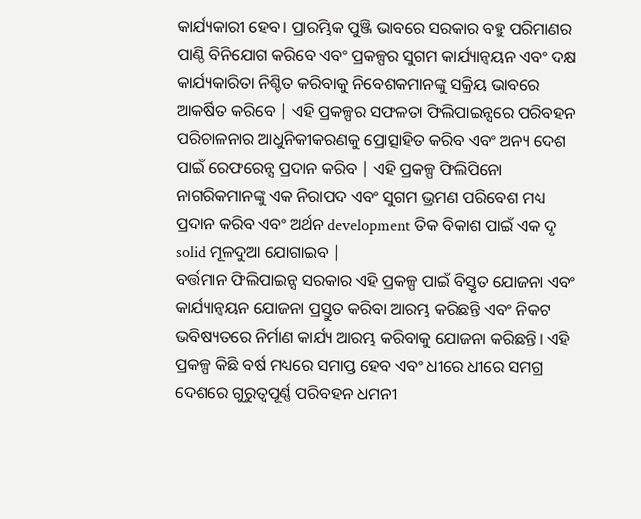କାର୍ଯ୍ୟକାରୀ ହେବ। ପ୍ରାରମ୍ଭିକ ପୁଞ୍ଜି ଭାବରେ ସରକାର ବହୁ ପରିମାଣର ପାଣ୍ଠି ବିନିଯୋଗ କରିବେ ଏବଂ ପ୍ରକଳ୍ପର ସୁଗମ କାର୍ଯ୍ୟାନ୍ୱୟନ ଏବଂ ଦକ୍ଷ କାର୍ଯ୍ୟକାରିତା ନିଶ୍ଚିତ କରିବାକୁ ନିବେଶକମାନଙ୍କୁ ସକ୍ରିୟ ଭାବରେ ଆକର୍ଷିତ କରିବେ | ଏହି ପ୍ରକଳ୍ପର ସଫଳତା ଫିଲିପାଇନ୍ସରେ ପରିବହନ ପରିଚାଳନାର ଆଧୁନିକୀକରଣକୁ ପ୍ରୋତ୍ସାହିତ କରିବ ଏବଂ ଅନ୍ୟ ଦେଶ ପାଇଁ ରେଫରେନ୍ସ ପ୍ରଦାନ କରିବ | ଏହି ପ୍ରକଳ୍ପ ଫିଲିପିନୋ ନାଗରିକମାନଙ୍କୁ ଏକ ନିରାପଦ ଏବଂ ସୁଗମ ଭ୍ରମଣ ପରିବେଶ ମଧ୍ୟ ପ୍ରଦାନ କରିବ ଏବଂ ଅର୍ଥନ development ତିକ ବିକାଶ ପାଇଁ ଏକ ଦୃ solid ମୂଳଦୁଆ ଯୋଗାଇବ |
ବର୍ତ୍ତମାନ ଫିଲିପାଇନ୍ସ ସରକାର ଏହି ପ୍ରକଳ୍ପ ପାଇଁ ବିସ୍ତୃତ ଯୋଜନା ଏବଂ କାର୍ଯ୍ୟାନ୍ୱୟନ ଯୋଜନା ପ୍ରସ୍ତୁତ କରିବା ଆରମ୍ଭ କରିଛନ୍ତି ଏବଂ ନିକଟ ଭବିଷ୍ୟତରେ ନିର୍ମାଣ କାର୍ଯ୍ୟ ଆରମ୍ଭ କରିବାକୁ ଯୋଜନା କରିଛନ୍ତି। ଏହି ପ୍ରକଳ୍ପ କିଛି ବର୍ଷ ମଧ୍ୟରେ ସମାପ୍ତ ହେବ ଏବଂ ଧୀରେ ଧୀରେ ସମଗ୍ର ଦେଶରେ ଗୁରୁତ୍ୱପୂର୍ଣ୍ଣ ପରିବହନ ଧମନୀ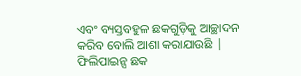ଏବଂ ବ୍ୟସ୍ତବହୁଳ ଛକଗୁଡ଼ିକୁ ଆଚ୍ଛାଦନ କରିବ ବୋଲି ଆଶା କରାଯାଉଛି | ଫିଲିପାଇନ୍ସ ଛକ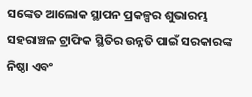ସଙ୍କେତ ଆଲୋକ ସ୍ଥାପନ ପ୍ରକଳ୍ପର ଶୁଭାରମ୍ଭ ସହରାଞ୍ଚଳ ଟ୍ରାଫିକ ସ୍ଥିତିର ଉନ୍ନତି ପାଇଁ ସରକାରଙ୍କ ନିଷ୍ଠା ଏବଂ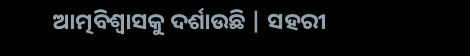ଆତ୍ମବିଶ୍ୱାସକୁ ଦର୍ଶାଉଛି | ସହରୀ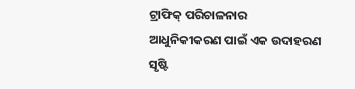ଟ୍ରାଫିକ୍ ପରିଚାଳନାର ଆଧୁନିକୀକରଣ ପାଇଁ ଏକ ଉଦାହରଣ ସୃଷ୍ଟି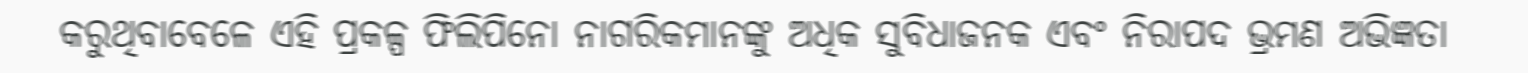କରୁଥିବାବେଳେ ଏହି ପ୍ରକଳ୍ପ ଫିଲିପିନୋ ନାଗରିକମାନଙ୍କୁ ଅଧିକ ସୁବିଧାଜନକ ଏବଂ ନିରାପଦ ଭ୍ରମଣ ଅଭିଜ୍ଞତା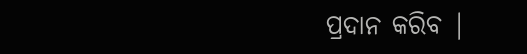ପ୍ରଦାନ କରିବ |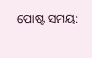ପୋଷ୍ଟ ସମୟ: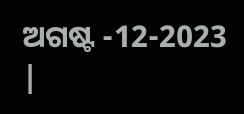ଅଗଷ୍ଟ -12-2023 |